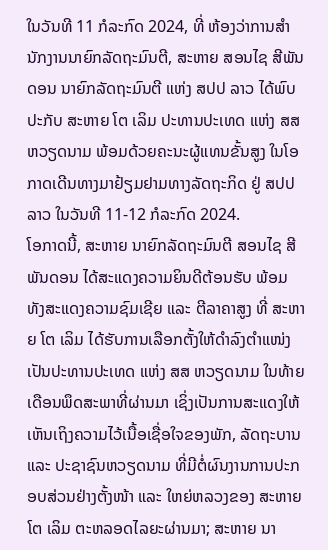ໃນວັນທີ 11 ກໍລະກົດ 2024, ທີ່ ຫ້ອງວ່າການສໍານັກງານນາຍົກລັດຖະມົນຕີ, ສະຫາຍ ສອນໄຊ ສີພັນດອນ ນາຍົກລັດຖະມົນຕີ ແຫ່ງ ສປປ ລາວ ໄດ້ພົບປະກັບ ສະຫາຍ ໂຕ ເລິມ ປະທານປະເທດ ແຫ່ງ ສສ ຫວຽດນາມ ພ້ອມດ້ວຍຄະນະຜູ້ແທນຂັ້ນສູງ ໃນໂອກາດເດີນທາງມາຢ້ຽມຢາມທາງລັດຖະກິດ ຢູ່ ສປປ ລາວ ໃນວັນທີ 11-12 ກໍລະກົດ 2024.
ໂອກາດນີ້, ສະຫາຍ ນາຍົກລັດຖະມົນຕີ ສອນໄຊ ສີພັນດອນ ໄດ້ສະແດງຄວາມຍິນດີຕ້ອນຮັບ ພ້ອມທັງສະແດງຄວາມຊົມເຊີຍ ແລະ ຕີລາຄາສູງ ທີ່ ສະຫາຍ ໂຕ ເລິມ ໄດ້ຮັບການເລືອກຕັ້ງໃຫ້ດໍາລົງຕໍາແໜ່ງເປັນປະທານປະເທດ ແຫ່ງ ສສ ຫວຽດນາມ ໃນທ້າຍເດືອນພຶດສະພາທີ່ຜ່ານມາ ເຊິ່ງເປັນການສະແດງໃຫ້ເຫັນເຖິງຄວາມໄວ້ເນື້ອເຊື່ອໃຈຂອງພັກ, ລັດຖະບານ ແລະ ປະຊາຊົນຫວຽດນາມ ທີ່ມີຕໍ່ຜົນງານການປະກອບສ່ວນຢ່າງຕັ້ງໜ້າ ແລະ ໃຫຍ່ຫລວງຂອງ ສະຫາຍ ໂຕ ເລິມ ຕະຫລອດໄລຍະຜ່ານມາ; ສະຫາຍ ນາ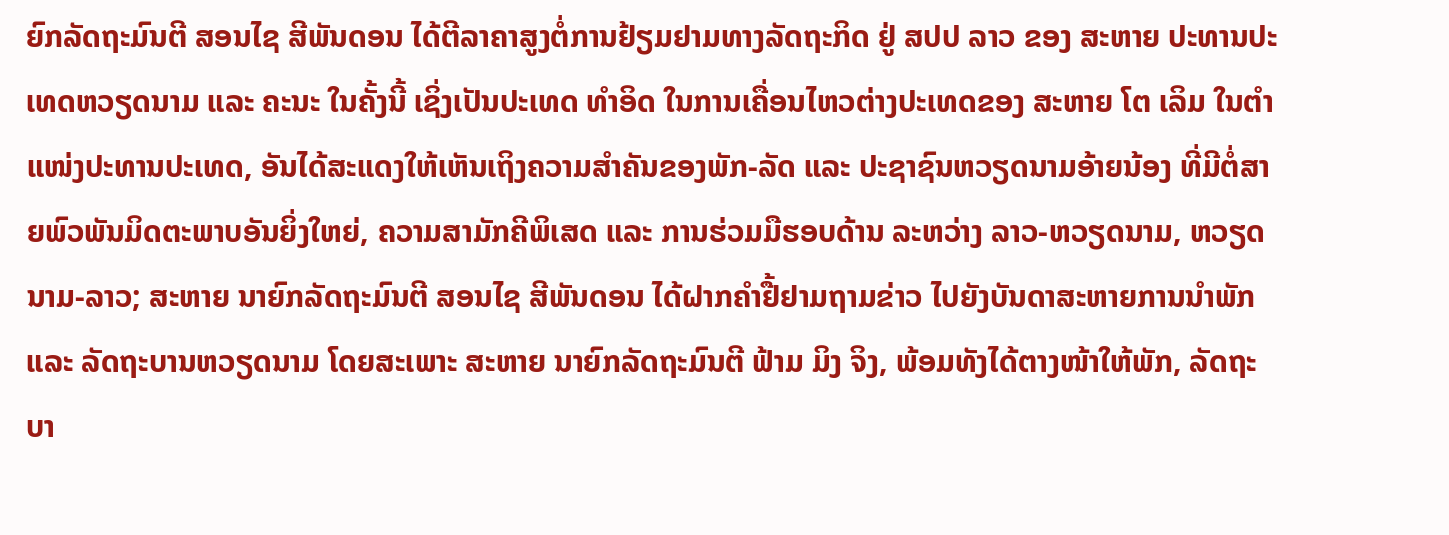ຍົກລັດຖະມົນຕີ ສອນໄຊ ສີພັນດອນ ໄດ້ຕີລາຄາສູງຕໍ່ການຢ້ຽມຢາມທາງລັດຖະກິດ ຢູ່ ສປປ ລາວ ຂອງ ສະຫາຍ ປະທານປະເທດຫວຽດນາມ ແລະ ຄະນະ ໃນຄັ້ງນີ້ ເຊິ່ງເປັນປະເທດ ທໍາອິດ ໃນການເຄື່ອນໄຫວຕ່າງປະເທດຂອງ ສະຫາຍ ໂຕ ເລິມ ໃນຕໍາແໜ່ງປະທານປະເທດ, ອັນໄດ້ສະແດງໃຫ້ເຫັນເຖິງຄວາມສໍາຄັນຂອງພັກ-ລັດ ແລະ ປະຊາຊົນຫວຽດນາມອ້າຍນ້ອງ ທີ່ມີຕໍ່ສາຍພົວພັນມິດຕະພາບອັນຍິ່ງໃຫຍ່, ຄວາມສາມັກຄີພິເສດ ແລະ ການຮ່ວມມືຮອບດ້ານ ລະຫວ່າງ ລາວ-ຫວຽດນາມ, ຫວຽດນາມ-ລາວ; ສະຫາຍ ນາຍົກລັດຖະມົນຕີ ສອນໄຊ ສີພັນດອນ ໄດ້ຝາກຄໍາຢື້ຢາມຖາມຂ່າວ ໄປຍັງບັນດາສະຫາຍການນໍາພັກ ແລະ ລັດຖະບານຫວຽດນາມ ໂດຍສະເພາະ ສະຫາຍ ນາຍົກລັດຖະມົນຕີ ຟ້າມ ມິງ ຈິງ, ພ້ອມທັງໄດ້ຕາງໜ້າໃຫ້ພັກ, ລັດຖະບາ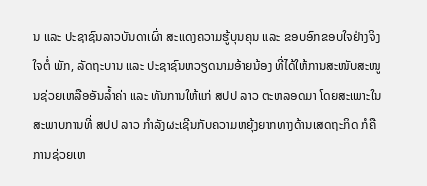ນ ແລະ ປະຊາຊົນລາວບັນດາເຜົ່າ ສະແດງຄວາມຮູ້ບຸນຄຸນ ແລະ ຂອບອົກຂອບໃຈຢ່າງຈິງໃຈຕໍ່ ພັກ, ລັດຖະບານ ແລະ ປະຊາຊົນຫວຽດນາມອ້າຍນ້ອງ ທີ່ໄດ້ໃຫ້ການສະໜັບສະໜູນຊ່ວຍເຫລືອອັນລໍ້າຄ່າ ແລະ ທັນການໃຫ້ແກ່ ສປປ ລາວ ຕະຫລອດມາ ໂດຍສະເພາະໃນສະພາບການທີ່ ສປປ ລາວ ກໍາລັງຜະເຊີນກັບຄວາມຫຍຸ້ງຍາກທາງດ້ານເສດຖະກິດ ກໍຄື ການຊ່ວຍເຫ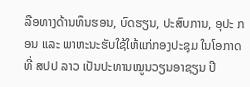ລືອທາງດ້ານທຶນຮອນ, ບົດຮຽນ, ປະສົບການ, ອຸປະ ກອນ ແລະ ພາຫະນະຮັບໃຊ້ໃຫ້ແກ່ກອງປະຊຸມ ໃນໂອກາດທີ່ ສປປ ລາວ ເປັນປະທານໝູນວຽນອາຊຽນ ປີ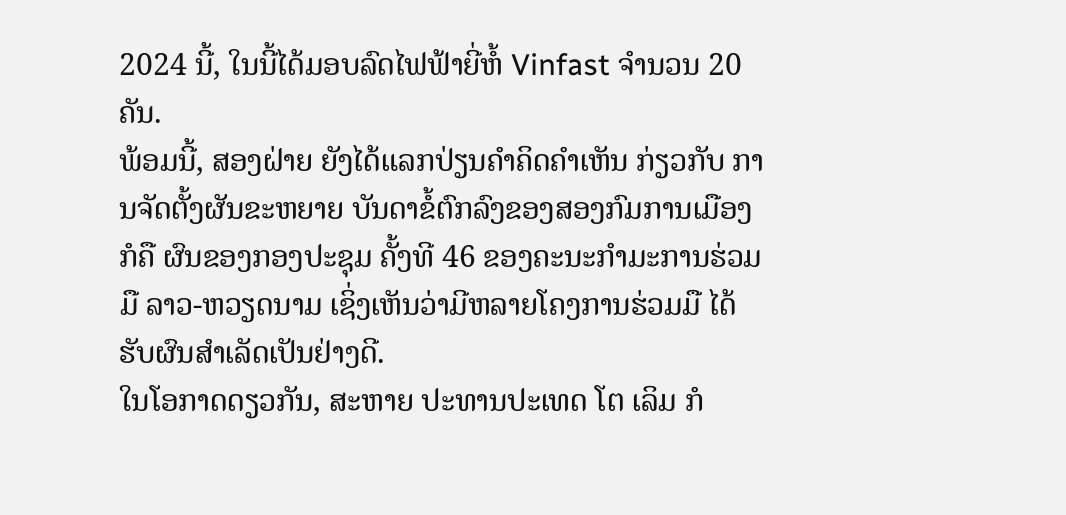2024 ນີ້, ໃນນີ້ໄດ້ມອບລົດໄຟຟ້າຍີ່ຫໍ້ Vinfast ຈໍານວນ 20 ຄັນ.
ພ້ອມນີ້, ສອງຝ່າຍ ຍັງໄດ້ແລກປ່ຽນຄໍາຄິດຄໍາເຫັນ ກ່ຽວກັບ ການຈັດຕັ້ງຜັນຂະຫຍາຍ ບັນດາຂໍ້ຕົກລົງຂອງສອງກົມການເມືອງ ກໍຄື ຜົນຂອງກອງປະຊຸມ ຄັ້ງທີ 46 ຂອງຄະນະກໍາມະການຮ່ວມມື ລາວ-ຫວຽດນາມ ເຊິ່ງເຫັນວ່າມີຫລາຍໂຄງການຮ່ວມມື ໄດ້ຮັບຜົນສໍາເລັດເປັນຢ່າງດີ.
ໃນໂອກາດດຽວກັນ, ສະຫາຍ ປະທານປະເທດ ໂຕ ເລິມ ກໍ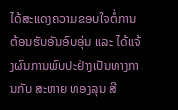ໄດ້ສະແດງຄວາມຂອບໃຈຕໍ່ການຕ້ອນຮັບອັນອົບອຸ່ນ ແລະ ໄດ້ແຈ້ງຜົນການພົບປະຢ່າງເປັນທາງການກັບ ສະຫາຍ ທອງລຸນ ສີ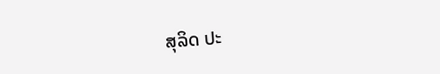ສຸລິດ ປະ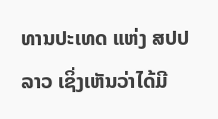ທານປະເທດ ແຫ່ງ ສປປ ລາວ ເຊິ່ງເຫັນວ່າໄດ້ມີ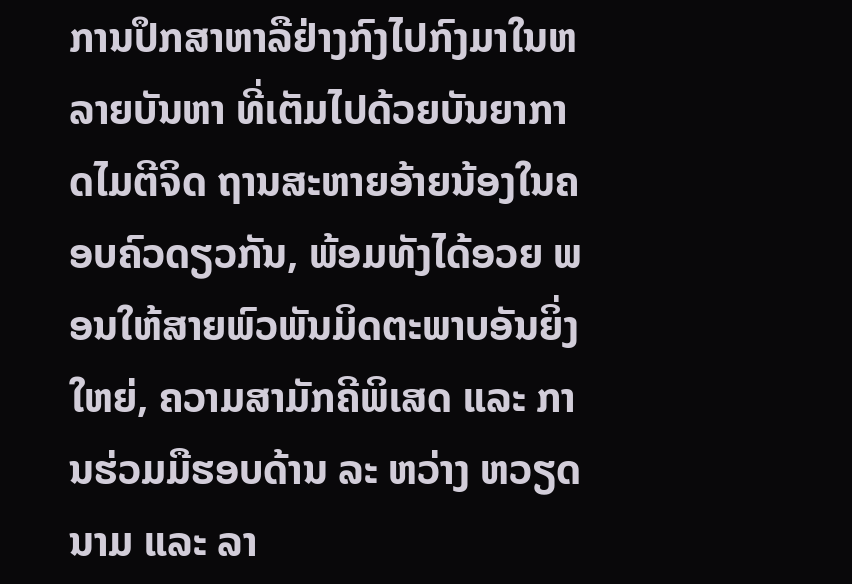ການປຶກສາຫາລືຢ່າງກົງໄປກົງມາໃນຫລາຍບັນຫາ ທີ່ເຕັມໄປດ້ວຍບັນຍາກາດໄມຕີຈິດ ຖານສະຫາຍອ້າຍນ້ອງໃນຄອບຄົວດຽວກັນ, ພ້ອມທັງໄດ້ອວຍ ພອນໃຫ້ສາຍພົວພັນມິດຕະພາບອັນຍິ່ງໃຫຍ່, ຄວາມສາມັກຄີພິເສດ ແລະ ການຮ່ວມມືຮອບດ້ານ ລະ ຫວ່າງ ຫວຽດນາມ ແລະ ລາ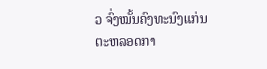ວ ຈົ່ງໝັ້ນຄົງທະນົງແກ່ນຕະຫລອດກາ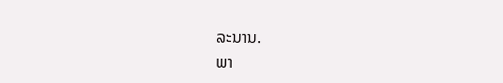ລະນານ.
ພາ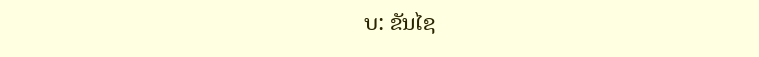ບ: ຂັນໄຊ